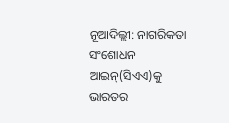ନୂଆଦିଲ୍ଲୀ: ନାଗରିକତା ସଂଶୋଧନ ଆଇନ୍(ସିଏଏ)କୁ ଭାରତର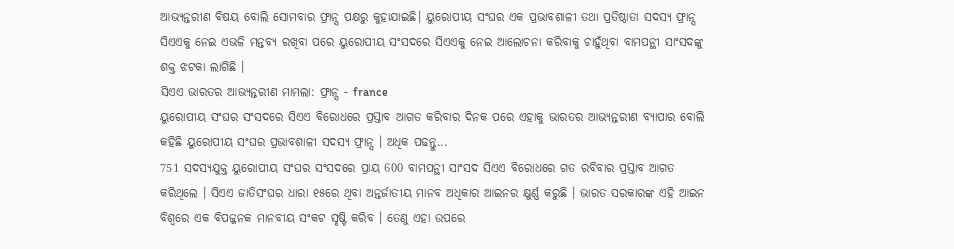ଆଭ୍ୟନ୍ତରୀଣ ବିଷୟ ବୋଲି ସୋମବାର ଫ୍ରାନ୍ସ ପକ୍ଷରୁ କୁହାଯାଇଛି। ୟୁରୋପୀୟ ସଂଘର ଏକ ପ୍ରଭାବଶାଳୀ ତଥା ପ୍ରତିଷ୍ଠାତା ସଦସ୍ୟ ଫ୍ରାନ୍ସ ସିଏଏକୁ ନେଇ ଏଭଳି ମନ୍ତବ୍ୟ ରଖିବା ପରେ ୟୁରୋପୀୟ ସଂସଦରେ ସିଏଏକୁ ନେଇ ଆଲୋଚନା କରିବାକୁ ଚାହୁଁଥିବା ବାମପନ୍ଥୀ ସାଂସଦଙ୍କୁ ଶକ୍ତ ଝଟକା ଲାଗିଛି ।
ସିଏଏ ଭାରତର ଆଭ୍ୟନ୍ତରୀଣ ମାମଲା: ଫ୍ରାନ୍ସ - france
ୟୁରୋପୀୟ ସଂଘର ସଂସଦରେ ସିଏଏ ବିରୋଧରେ ପ୍ରସ୍ତାବ ଆଗତ କରିବାର ଦିନକ ପରେ ଏହାକୁ ଭାରତର ଆଭ୍ୟନ୍ତରୀଣ ବ୍ୟାପାର ବୋଲି କହିଛି ୟୁରୋପୀୟ ସଂଘର ପ୍ରଭାବଶାଳୀ ସଦସ୍ୟ ଫ୍ରାନ୍ସ । ଅଧିକ ପଢନ୍ତୁ...
751 ସଦସ୍ୟଯୁକ୍ତ ୟୁରୋପୀୟ ସଂଘର ସଂସଦରେ ପ୍ରାୟ 600 ବାମପନ୍ଥୀ ସାଂସଦ ସିଏଏ ବିରୋଧରେ ଗତ ରବିବାର ପ୍ରସ୍ତାବ ଆଗତ କରିଥିଲେ । ସିଏଏ ଜାତିସଂଘର ଧାରା ୧୫ରେ ଥିବା ଅନ୍ତର୍ଜାତୀୟ ମାନବ ଅଧିକାର ଆଇନର କ୍ଷୁର୍ଣ୍ଣ କରୁଛି । ଭାରତ ସରକାରଙ୍କ ଏହି ଆଇନ ବିଶ୍ବରେ ଏକ ବିପଜ୍ଜନକ ମାନବୀୟ ସଂକଟ ସୃଷ୍ଟି କରିବ । ତେଣୁ ଏହା ଉପରେ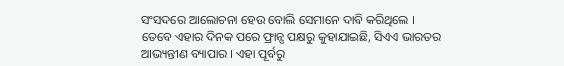ସଂସଦରେ ଆଲୋଚନା ହେଉ ବୋଲି ସେମାନେ ଦାବି କରିଥିଲେ ।
ତେବେ ଏହାର ଦିନକ ପରେ ଫ୍ରାନ୍ସ ପକ୍ଷରୁ କୁହାଯାଇଛି, ସିଏଏ ଭାରତର ଆଭ୍ୟନ୍ତୀଣ ବ୍ୟାପାର । ଏହା ପୂର୍ବରୁ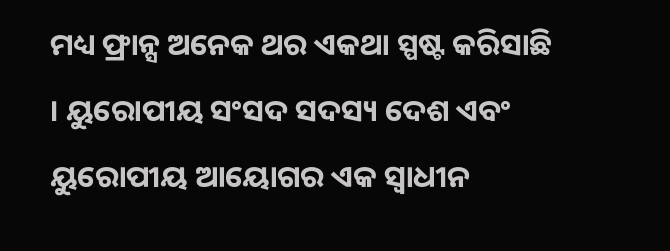ମଧ୍ୟ ଫ୍ରାନ୍ସ ଅନେକ ଥର ଏକଥା ସ୍ପଷ୍ଟ କରିସାଛି । ୟୁରୋପୀୟ ସଂସଦ ସଦସ୍ୟ ଦେଶ ଏବଂ ୟୁରୋପୀୟ ଆୟୋଗର ଏକ ସ୍ବାଧୀନ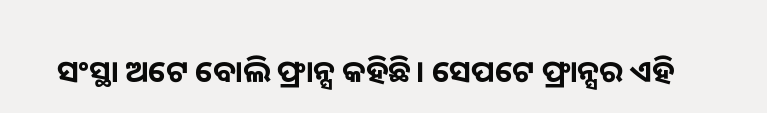ସଂସ୍ଥା ଅଟେ ବୋଲି ଫ୍ରାନ୍ସ କହିଛି। ସେପଟେ ଫ୍ରାନ୍ସର ଏହି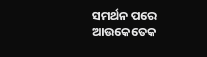ସମର୍ଥନ ପରେ ଆଉକେତେକ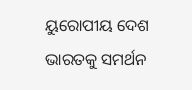ୟୁରୋପୀୟ ଦେଶ ଭାରତକୁ ସମର୍ଥନ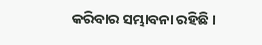କରିବାର ସମ୍ଭାବନା ରହିଛି ।